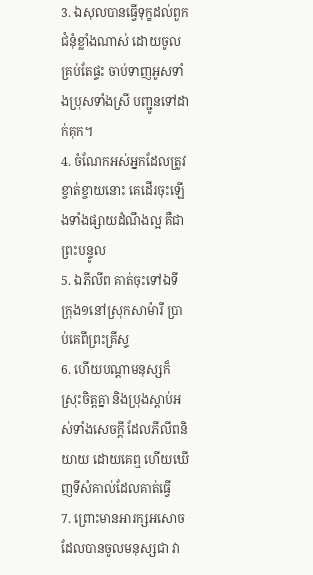3. ឯសុលបានធ្វើទុក្ខដល់ពួកជំនុំខ្លាំងណាស់ ដោយចូលគ្រប់តែផ្ទះ ចាប់ទាញអូសទាំងប្រុសទាំងស្រី បញ្ជូនទៅដាក់គុក។
4. ចំណែកអស់អ្នកដែលត្រូវខ្ចាត់ខ្ចាយនោះ គេដើរចុះឡើងទាំងផ្សាយដំណឹងល្អ គឺជាព្រះបន្ទូល
5. ឯភីលីព គាត់ចុះទៅឯទីក្រុង១នៅស្រុកសាម៉ារី ប្រាប់គេពីព្រះគ្រីស្ទ
6. ហើយបណ្តាមនុស្សក៏ស្រុះចិត្តគ្នា និងប្រុងស្តាប់អស់ទាំងសេចក្ដី ដែលភីលីពនិយាយ ដោយគេឮ ហើយឃើញទីសំគាល់ដែលគាត់ធ្វើ
7. ព្រោះមានអារក្សអសោច ដែលបានចូលមនុស្សជា វា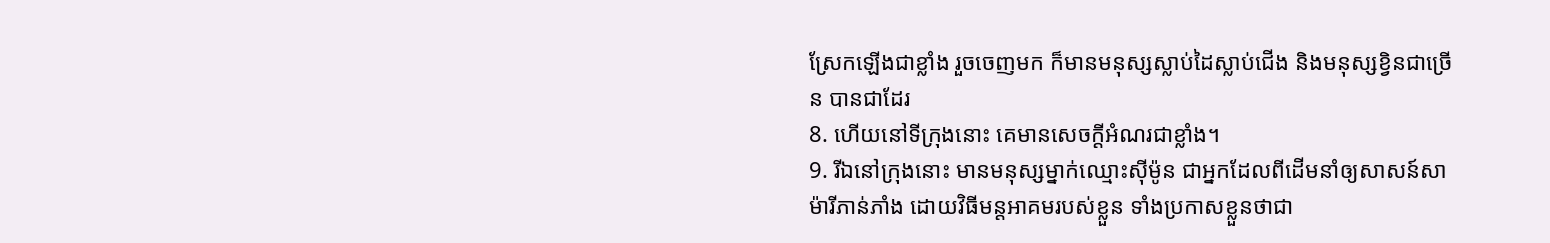ស្រែកឡើងជាខ្លាំង រួចចេញមក ក៏មានមនុស្សស្លាប់ដៃស្លាប់ជើង និងមនុស្សខ្វិនជាច្រើន បានជាដែរ
8. ហើយនៅទីក្រុងនោះ គេមានសេចក្ដីអំណរជាខ្លាំង។
9. រីឯនៅក្រុងនោះ មានមនុស្សម្នាក់ឈ្មោះស៊ីម៉ូន ជាអ្នកដែលពីដើមនាំឲ្យសាសន៍សាម៉ារីភាន់ភាំង ដោយវិធីមន្តអាគមរបស់ខ្លួន ទាំងប្រកាសខ្លួនថាជា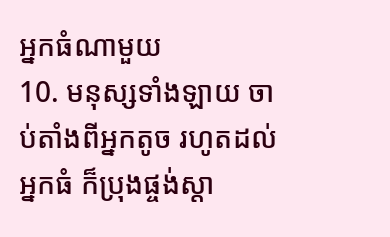អ្នកធំណាមួយ
10. មនុស្សទាំងឡាយ ចាប់តាំងពីអ្នកតូច រហូតដល់អ្នកធំ ក៏ប្រុងផ្ចង់ស្តា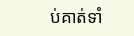ប់គាត់ទាំ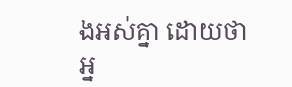ងអស់គ្នា ដោយថា អ្ន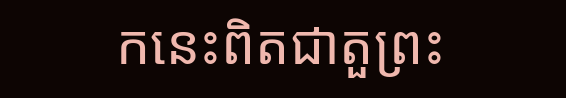កនេះពិតជាតួព្រះ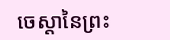ចេស្តានៃព្រះ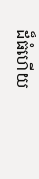ដ៏ធំហើយ